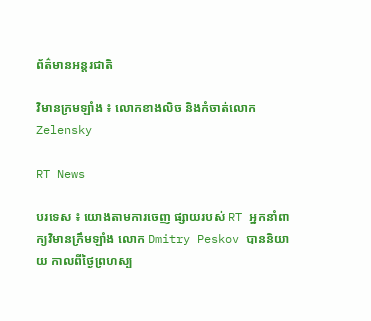ព័ត៌មានអន្តរជាតិ

វិមានក្រមឡាំង ៖ លោកខាងលិច និងកំចាត់លោក Zelensky

RT News

បរទេស ៖ យោងតាមការចេញ ផ្សាយរបស់ RT អ្នកនាំពាក្យវិមានក្រឹមឡាំង លោក Dmitry Peskov បាននិយាយ កាលពីថ្ងៃព្រហស្ប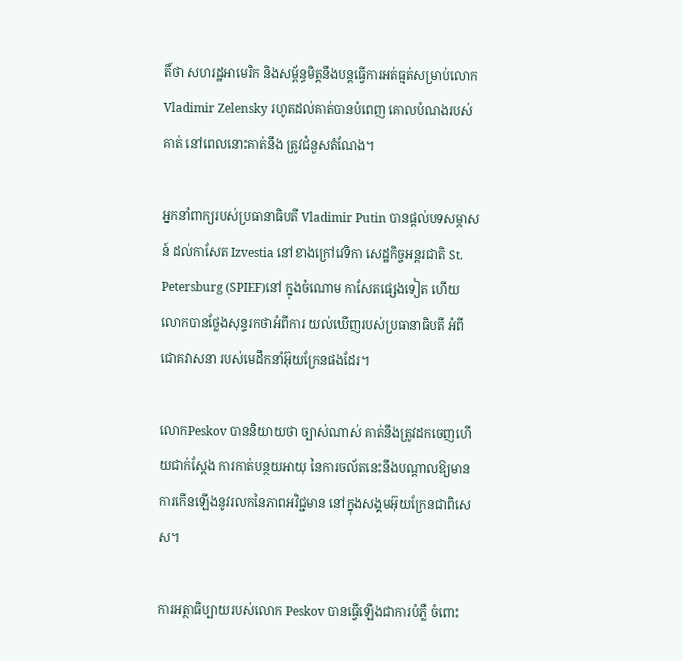តិ៍ថា សហរដ្ឋអាមេរិក និងសម្ព័ន្ធមិត្តនឹងបន្តធ្វើការអត់ធ្មត់សម្រាប់លោក Vladimir Zelensky រហូតដល់គាត់បានបំពេញ គោលបំណងរបស់គាត់ នៅពេលនោះគាត់នឹង ត្រូវជំនួសតំណែង។

អ្នកនាំពាក្យរបស់ប្រធានាធិបតី Vladimir Putin បានផ្តល់បទសម្ភាសន៍ ដល់កាសែត Izvestia នៅខាងក្រៅវេទិកា សេដ្ឋកិច្ចអន្តរជាតិ St. Petersburg (SPIEF)នៅ ក្នុងចំណោម កាសែតផ្សេងទៀត ហើយលោកបានថ្លែងសុន្ទរកថាអំពីការ យល់ឃើញរបស់ប្រធានាធិបតី អំពីជោគវាសនា របស់មេដឹកនាំអ៊ុយក្រែនផងដែរ។

លោកPeskov បាននិយាយថា ច្បាស់ណាស់ គាត់នឹងត្រូវដកចេញហើយជាក់ស្តែង ការកាត់បន្ថយអាយុ នៃការចល័តនេះនឹងបណ្តាលឱ្យមាន ការកើនឡើងនូវរលកនៃភាពអវិជ្ជមាន នៅក្នុងសង្គមអ៊ុយក្រែនជាពិសេស។

ការអត្ថាធិប្បាយរបស់លោក Peskov បានធ្វើឡើងជាការបំភ្លឺ ចំពោះ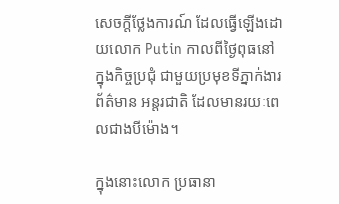សេចក្តីថ្លែងការណ៍ ដែលធ្វើឡើងដោយលោក Putin កាលពីថ្ងៃពុធនៅក្នុងកិច្ចប្រជុំ ជាមួយប្រមុខទីភ្នាក់ងារព័ត៌មាន អន្តរជាតិ ដែលមានរយៈពេលជាងបីម៉ោង។

ក្នុងនោះលោក ប្រធានា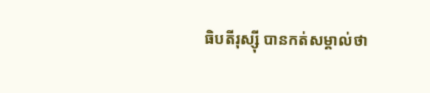ធិបតីរុស្ស៊ី បានកត់សម្គាល់ថា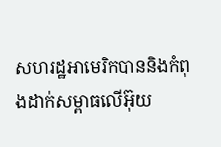សហរដ្ឋអាមេរិកបាននិងកំពុងដាក់សម្ពាធលើអ៊ុយ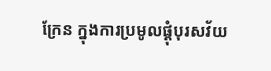ក្រែន ក្នុងការប្រមូលផ្តុំបុរសវ័យ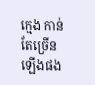ក្មេង កាន់តែច្រើនឡើងផង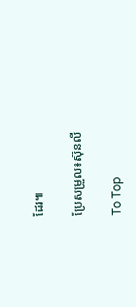ដែរ៕

ប្រែសម្រួល៖ស៊ុនលី

To Top